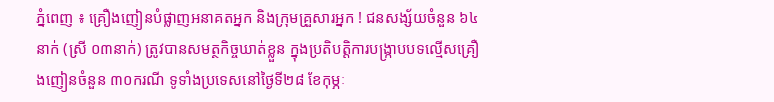ភ្នំពេញ ៖ គ្រឿងញៀនបំផ្លាញអនាគតអ្នក និងក្រុមគ្រួសារអ្នក ! ជនសង្ស័យចំនួន ៦៤ នាក់ (ស្រី ០៣នាក់) ត្រូវបានសមត្ថកិច្ចឃាត់ខ្លួន ក្នុងប្រតិបត្តិការបង្ក្រាបបទល្មើសគ្រឿងញៀនចំនួន ៣០ករណី ទូទាំងប្រទេសនៅថ្ងៃទី២៨ ខែកុម្ភៈ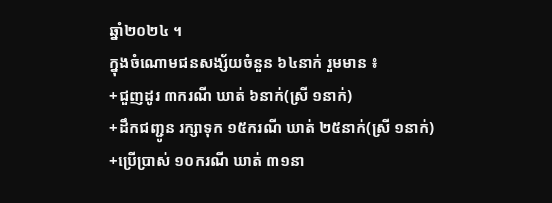ឆ្នាំ២០២៤ ។
ក្នុងចំណោមជនសង្ស័យចំនួន ៦៤នាក់ រួមមាន ៖
+ជួញដូរ ៣ករណី ឃាត់ ៦នាក់(ស្រី ១នាក់)
+ដឹកជញ្ជូន រក្សាទុក ១៥ករណី ឃាត់ ២៥នាក់(ស្រី ១នាក់)
+ប្រើប្រាស់ ១០ករណី ឃាត់ ៣១នា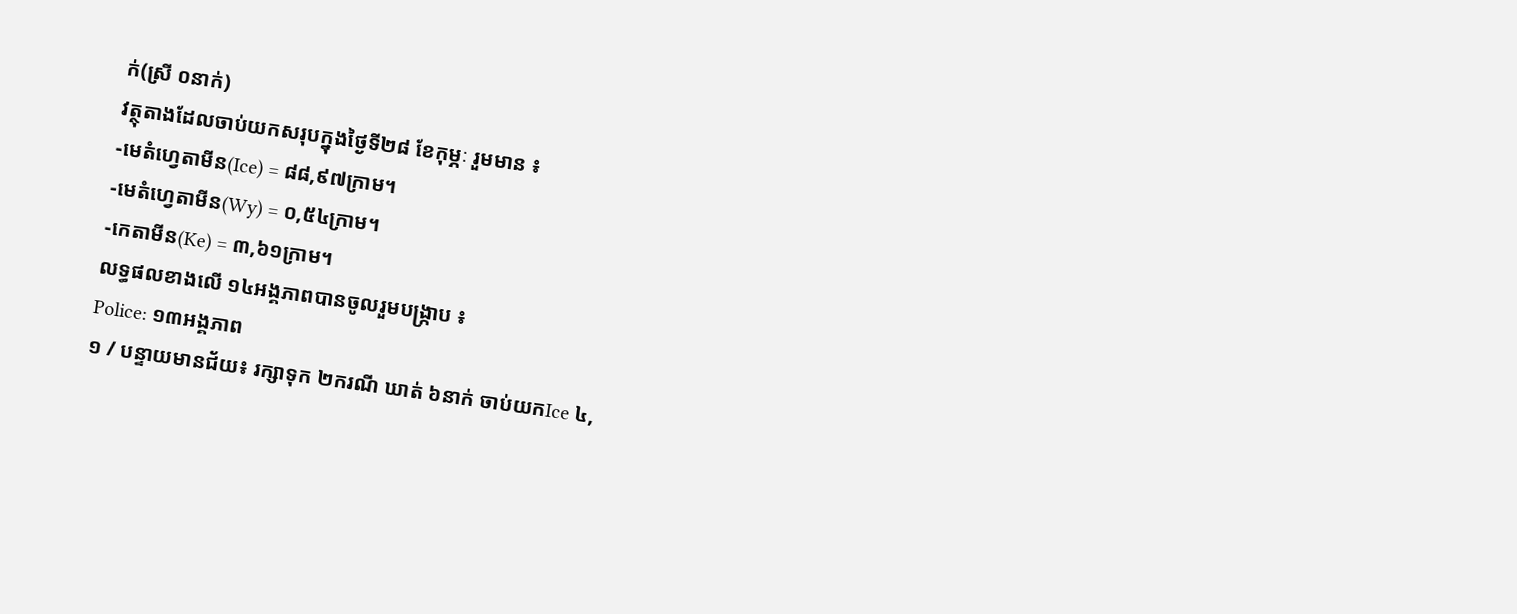ក់(ស្រី ០នាក់)
វត្ថុតាងដែលចាប់យកសរុបក្នុងថ្ងៃទី២៨ ខែកុម្ភៈ រួមមាន ៖
-មេតំហ្វេតាមីន(Ice) = ៨៨,៩៧ក្រាម។
-មេតំហ្វេតាមីន(Wy) = ០,៥៤ក្រាម។
-កេតាមីន(Ke) = ៣,៦១ក្រាម។
លទ្ធផលខាងលើ ១៤អង្គភាពបានចូលរួមបង្ក្រាប ៖
Police: ១៣អង្គភាព
១ / បន្ទាយមានជ័យ៖ រក្សាទុក ២ករណី ឃាត់ ៦នាក់ ចាប់យកIce ៤,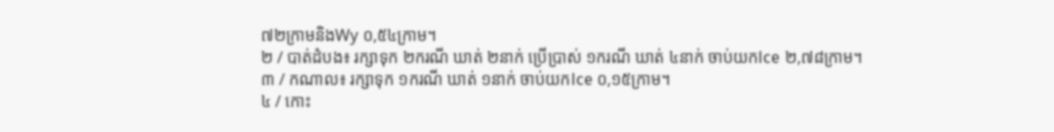៧២ក្រាមនិងWy ០,៥៤ក្រាម។
២ / បាត់ដំបង៖ រក្សាទុក ២ករណី ឃាត់ ២នាក់ ប្រើប្រាស់ ១ករណី ឃាត់ ៤នាក់ ចាប់យកIce ២,៧៨ក្រាម។
៣ / កណាល៖ រក្សាទុក ១ករណី ឃាត់ ១នាក់ ចាប់យកIce ០,១៥ក្រាម។
៤ / កោះ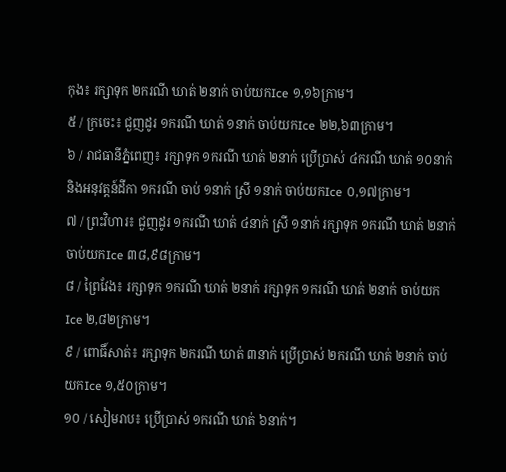កុង៖ រក្សាទុក ២ករណី ឃាត់ ២នាក់ ចាប់យកIce ១,១៦ក្រាម។
៥ / ក្រចេះ៖ ជួញដូរ ១ករណី ឃាត់ ១នាក់ ចាប់យកIce ២២,៦៣ក្រាម។
៦ / រាជធានីភ្នំពេញ៖ រក្សាទុក ១ករណី ឃាត់ ២នាក់ ប្រើប្រាស់ ៤ករណី ឃាត់ ១០នាក់ និងអនុវត្តន៍ដីកា ១ករណី ចាប់ ១នាក់ ស្រី ១នាក់ ចាប់យកIce ០,១៧ក្រាម។
៧ / ព្រះវិហារ៖ ជួញដូរ ១ករណី ឃាត់ ៤នាក់ ស្រី ១នាក់ រក្សាទុក ១ករណី ឃាត់ ២នាក់ ចាប់យកIce ៣៨,៩៨ក្រាម។
៨ / ព្រៃវែង៖ រក្សាទុក ១ករណី ឃាត់ ២នាក់ រក្សាទុក ១ករណី ឃាត់ ២នាក់ ចាប់យកIce ២,៨២ក្រាម។
៩ / ពោធិ៍សាត់៖ រក្សាទុក ២ករណី ឃាត់ ៣នាក់ ប្រើប្រាស់ ២ករណី ឃាត់ ២នាក់ ចាប់យកIce ១,៥០ក្រាម។
១០ / សៀមរាប៖ ប្រើប្រាស់ ១ករណី ឃាត់ ៦នាក់។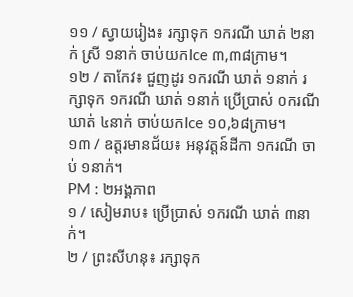១១ / ស្វាយរៀង៖ រក្សាទុក ១ករណី ឃាត់ ២នាក់ ស្រី ១នាក់ ចាប់យកIce ៣,៣៨ក្រាម។
១២ / តាកែវ៖ ជួញដូរ ១ករណី ឃាត់ ១នាក់ រក្សាទុក ១ករណី ឃាត់ ១នាក់ ប្រើប្រាស់ ០ករណី ឃាត់ ៤នាក់ ចាប់យកIce ១០,៦៨ក្រាម។
១៣ / ឧត្តរមានជ័យ៖ អនុវត្តន៍ដីកា ១ករណី ចាប់ ១នាក់។
PM : ២អង្គភាព
១ / សៀមរាប៖ ប្រើប្រាស់ ១ករណី ឃាត់ ៣នាក់។
២ / ព្រះសីហនុ៖ រក្សាទុក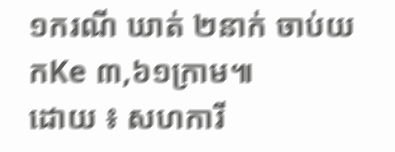១ករណី ឃាត់ ២នាក់ ចាប់យកKe ៣,៦១ក្រាម៕
ដោយ ៖ សហការី